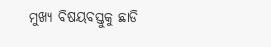ମୁଖ୍ୟ ବିଷୟବସ୍ତୁକୁ ଛାଡି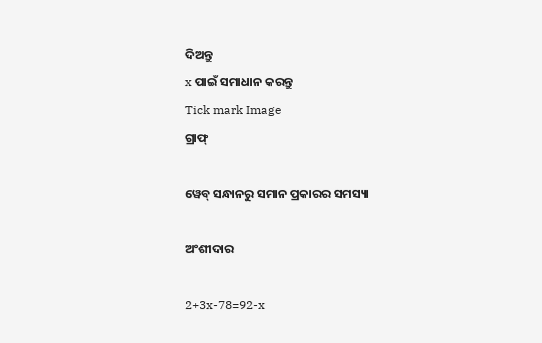ଦିଅନ୍ତୁ
x ପାଇଁ ସମାଧାନ କରନ୍ତୁ
Tick mark Image
ଗ୍ରାଫ୍

ୱେବ୍ ସନ୍ଧାନରୁ ସମାନ ପ୍ରକାରର ସମସ୍ୟା

ଅଂଶୀଦାର

2+3x-78=92-x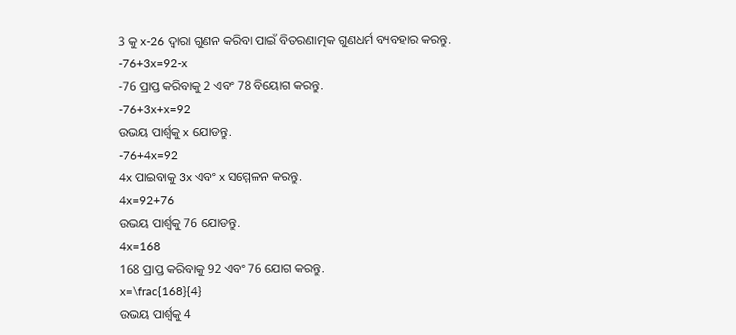3 କୁ x-26 ଦ୍ୱାରା ଗୁଣନ କରିବା ପାଇଁ ବିତରଣାତ୍ମକ ଗୁଣଧର୍ମ ବ୍ୟବହାର କରନ୍ତୁ.
-76+3x=92-x
-76 ପ୍ରାପ୍ତ କରିବାକୁ 2 ଏବଂ 78 ବିୟୋଗ କରନ୍ତୁ.
-76+3x+x=92
ଉଭୟ ପାର୍ଶ୍ଵକୁ x ଯୋଡନ୍ତୁ.
-76+4x=92
4x ପାଇବାକୁ 3x ଏବଂ x ସମ୍ମେଳନ କରନ୍ତୁ.
4x=92+76
ଉଭୟ ପାର୍ଶ୍ଵକୁ 76 ଯୋଡନ୍ତୁ.
4x=168
168 ପ୍ରାପ୍ତ କରିବାକୁ 92 ଏବଂ 76 ଯୋଗ କରନ୍ତୁ.
x=\frac{168}{4}
ଉଭୟ ପାର୍ଶ୍ୱକୁ 4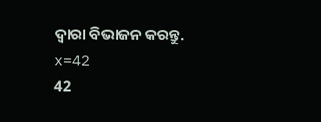ଦ୍ୱାରା ବିଭାଜନ କରନ୍ତୁ.
x=42
42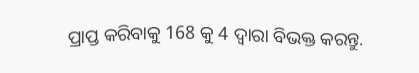ପ୍ରାପ୍ତ କରିବାକୁ 168 କୁ 4 ଦ୍ୱାରା ବିଭକ୍ତ କରନ୍ତୁ.